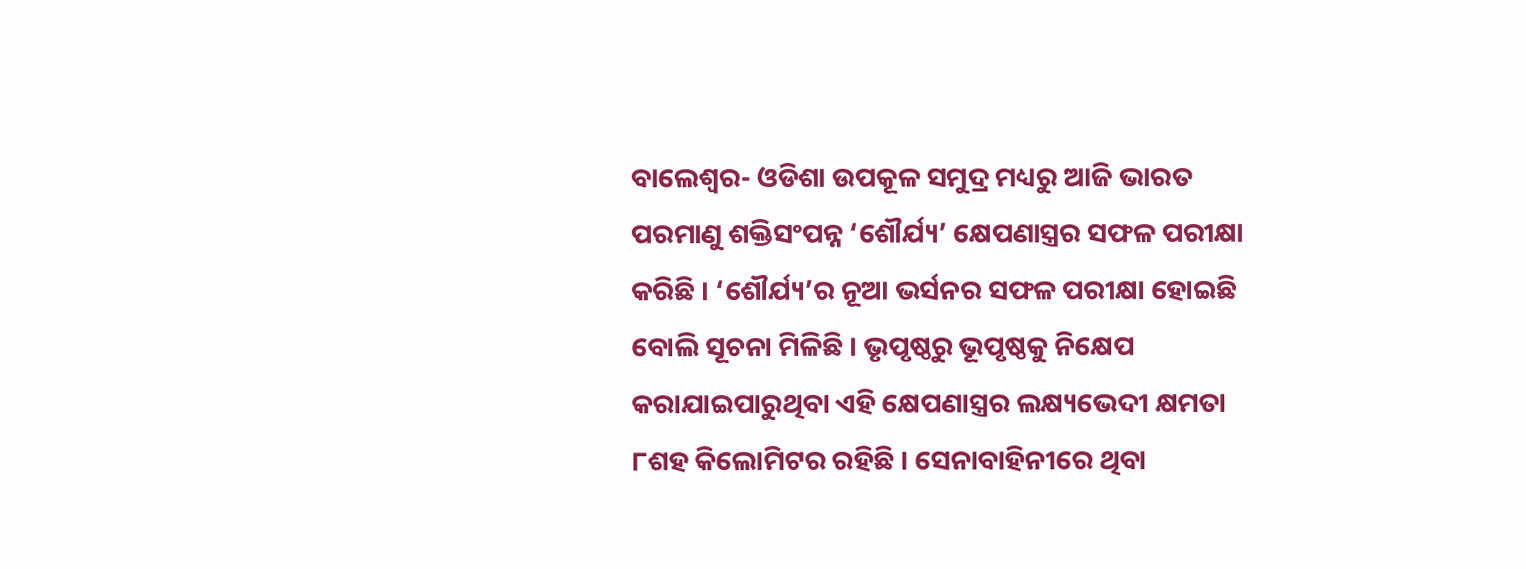ବାଲେଶ୍ୱର- ଓଡିଶା ଉପକୂଳ ସମୁଦ୍ର ମଧ୍ୟରୁ ଆଜି ଭାରତ ପରମାଣୁ ଶକ୍ତିସଂପନ୍ନ ‘ଶୌର୍ଯ୍ୟ’ କ୍ଷେପଣାସ୍ତ୍ରର ସଫଳ ପରୀକ୍ଷା କରିଛି । ‘ଶୌର୍ଯ୍ୟ’ର ନୂଆ ଭର୍ସନର ସଫଳ ପରୀକ୍ଷା ହୋଇଛି ବୋଲି ସୂଚନା ମିଳିଛି । ଭୃପୃଷ୍ଠରୁ ଭୂପୃଷ୍ଠକୁ ନିକ୍ଷେପ କରାଯାଇପାରୁଥିବା ଏହି କ୍ଷେପଣାସ୍ତ୍ରର ଲକ୍ଷ୍ୟଭେଦୀ କ୍ଷମତା ୮ଶହ କିଲୋମିଟର ରହିଛି । ସେନାବାହିନୀରେ ଥିବା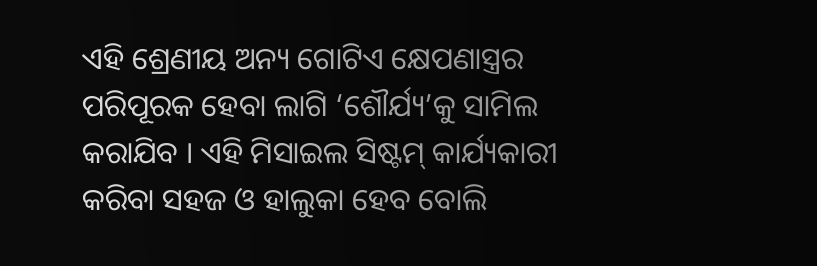ଏହି ଶ୍ରେଣୀୟ ଅନ୍ୟ ଗୋଟିଏ କ୍ଷେପଣାସ୍ତ୍ରର ପରିପୂରକ ହେବା ଲାଗି ‘ଶୌର୍ଯ୍ୟ’କୁ ସାମିଲ କରାଯିବ । ଏହି ମିସାଇଲ ସିଷ୍ଟମ୍ କାର୍ଯ୍ୟକାରୀ କରିବା ସହଜ ଓ ହାଲୁକା ହେବ ବୋଲି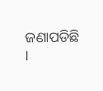ଜଣାପଡିଛି ।